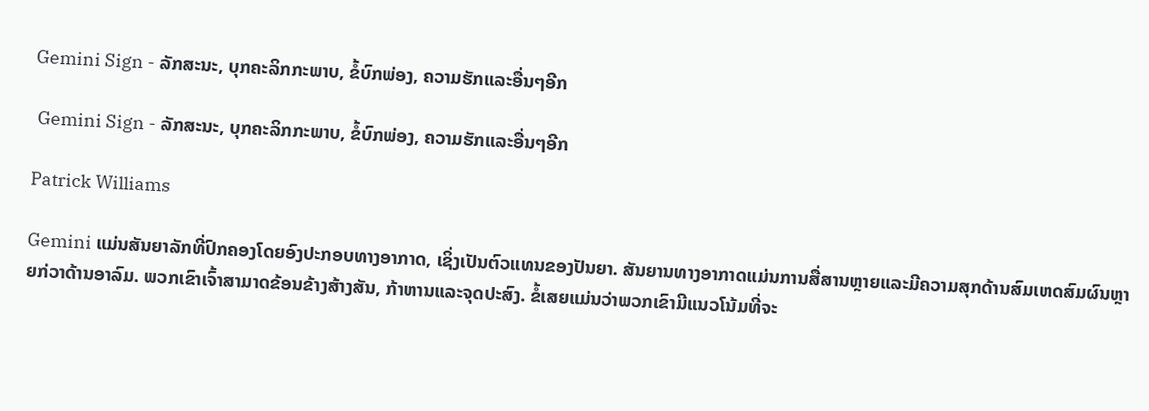Gemini Sign - ລັກສະນະ, ບຸກຄະລິກກະພາບ, ຂໍ້ບົກພ່ອງ, ຄວາມຮັກແລະອື່ນໆອີກ

 Gemini Sign - ລັກສະນະ, ບຸກຄະລິກກະພາບ, ຂໍ້ບົກພ່ອງ, ຄວາມຮັກແລະອື່ນໆອີກ

Patrick Williams

Gemini ແມ່ນສັນຍາລັກທີ່ປົກຄອງໂດຍອົງປະກອບທາງອາກາດ, ເຊິ່ງເປັນຕົວແທນຂອງປັນຍາ. ສັນຍານທາງອາກາດແມ່ນການສື່ສານຫຼາຍແລະມີຄວາມສຸກດ້ານສົມເຫດສົມຜົນຫຼາຍກ່ວາດ້ານອາລົມ. ພວກເຂົາເຈົ້າສາມາດຂ້ອນຂ້າງສ້າງສັນ, ກ້າຫານແລະຈຸດປະສົງ. ຂໍ້ເສຍແມ່ນວ່າພວກເຂົາມີແນວໂນ້ມທີ່ຈະ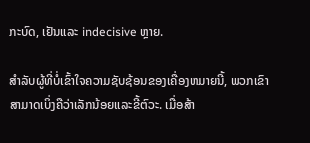ກະບົດ, ເຢັນແລະ indecisive ຫຼາຍ.

ສໍາລັບຜູ້ທີ່ບໍ່ເຂົ້າໃຈຄວາມຊັບຊ້ອນຂອງເຄື່ອງຫມາຍນີ້, ພວກເຂົາສາມາດເບິ່ງຄືວ່າເລັກນ້ອຍແລະຂີ້ຕົວະ. ເມື່ອສ້າ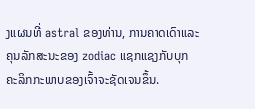ງແຜນທີ່ astral ຂອງທ່ານ, ການຄາດເດົາແລະຄຸນລັກສະນະຂອງ zodiac ແຊກແຊງກັບບຸກຄະລິກກະພາບຂອງເຈົ້າຈະຊັດເຈນຂຶ້ນ.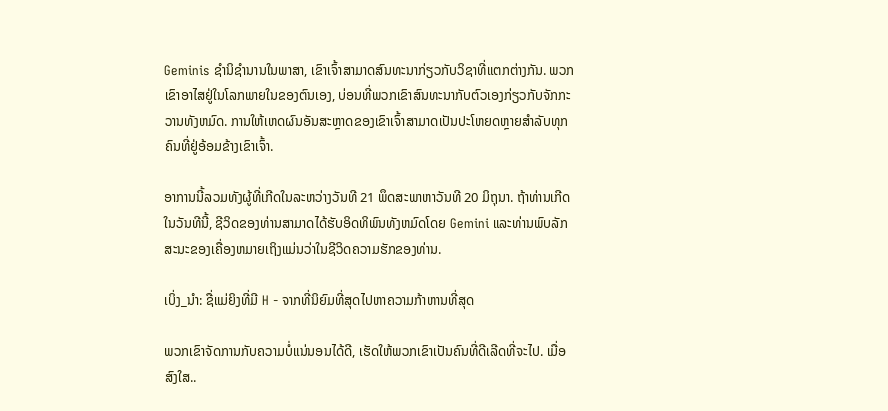Geminis ຊໍານິຊໍານານໃນພາສາ, ເຂົາເຈົ້າສາມາດສົນທະນາກ່ຽວກັບວິຊາທີ່ແຕກຕ່າງກັນ. ພວກເຂົາອາໄສຢູ່ໃນໂລກພາຍໃນຂອງຕົນເອງ, ບ່ອນທີ່ພວກເຂົາສົນທະນາກັບຕົວເອງກ່ຽວກັບຈັກກະວານທັງຫມົດ. ການໃຫ້ເຫດຜົນອັນສະຫຼາດຂອງເຂົາເຈົ້າສາມາດເປັນປະໂຫຍດຫຼາຍສໍາລັບທຸກຄົນທີ່ຢູ່ອ້ອມຂ້າງເຂົາເຈົ້າ.

ອາການນີ້ລວມທັງຜູ້ທີ່ເກີດໃນລະຫວ່າງວັນທີ 21 ພຶດສະພາຫາວັນທີ 20 ມິຖຸນາ. ຖ້າທ່ານເກີດໃນວັນທີນີ້, ຊີວິດຂອງທ່ານສາມາດໄດ້ຮັບອິດທິພົນທັງຫມົດໂດຍ Gemini ແລະທ່ານພົບລັກສະນະຂອງເຄື່ອງຫມາຍເຖິງແມ່ນວ່າໃນຊີວິດຄວາມຮັກຂອງທ່ານ.

ເບິ່ງ_ນຳ: ຊື່ແມ່ຍິງທີ່ມີ H - ຈາກທີ່ນິຍົມທີ່ສຸດໄປຫາຄວາມກ້າຫານທີ່ສຸດ

ພວກເຂົາຈັດການກັບຄວາມບໍ່ແນ່ນອນໄດ້ດີ, ເຮັດໃຫ້ພວກເຂົາເປັນຄົນທີ່ດີເລີດທີ່ຈະໄປ. ເມື່ອສົງໃສ..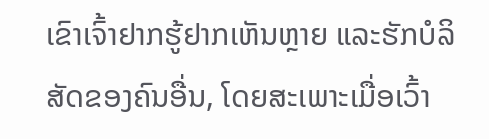ເຂົາເຈົ້າຢາກຮູ້ຢາກເຫັນຫຼາຍ ແລະຮັກບໍລິສັດຂອງຄົນອື່ນ, ໂດຍສະເພາະເມື່ອເວົ້າ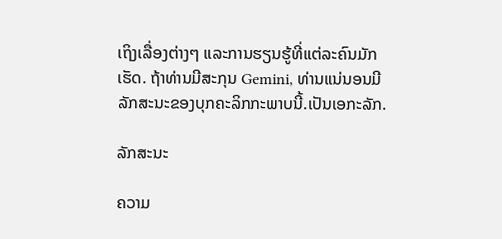ເຖິງເລື່ອງຕ່າງໆ ແລະການຮຽນຮູ້ທີ່ແຕ່ລະຄົນມັກເຮັດ. ຖ້າທ່ານມີສະກຸນ Gemini, ທ່ານແນ່ນອນມີລັກສະນະຂອງບຸກຄະລິກກະພາບນີ້.ເປັນເອກະລັກ.

ລັກສະນະ

ຄວາມ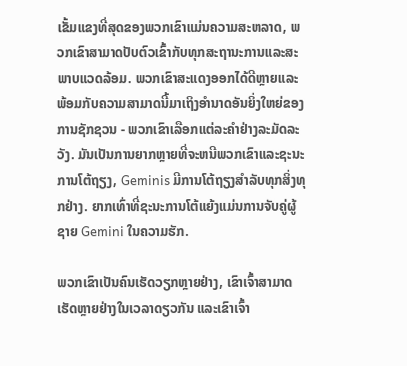ເຂັ້ມແຂງທີ່ສຸດຂອງພວກເຂົາແມ່ນຄວາມສະຫລາດ, ພວກເຂົາສາມາດປັບຕົວເຂົ້າກັບທຸກສະຖານະການແລະສະພາບແວດລ້ອມ. ພວກເຂົາສະແດງອອກໄດ້ດີຫຼາຍແລະພ້ອມກັບຄວາມສາມາດນີ້ມາເຖິງອໍານາດອັນຍິ່ງໃຫຍ່ຂອງການຊັກຊວນ - ພວກເຂົາເລືອກແຕ່ລະຄໍາຢ່າງລະມັດລະວັງ. ມັນເປັນການຍາກຫຼາຍທີ່ຈະຫນີພວກເຂົາແລະຊະນະການໂຕ້ຖຽງ, Geminis ມີການໂຕ້ຖຽງສໍາລັບທຸກສິ່ງທຸກຢ່າງ. ຍາກເທົ່າທີ່ຊະນະການໂຕ້ແຍ້ງແມ່ນການຈັບຄູ່ຜູ້ຊາຍ Gemini ໃນຄວາມຮັກ.

ພວກເຂົາເປັນຄົນເຮັດວຽກຫຼາຍຢ່າງ, ເຂົາເຈົ້າສາມາດເຮັດຫຼາຍຢ່າງໃນເວລາດຽວກັນ ແລະເຂົາເຈົ້າ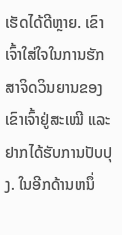ເຮັດໄດ້ດີຫຼາຍ. ເຂົາເຈົ້າໃສ່ໃຈໃນການຮັກສາຈິດວິນຍານຂອງເຂົາເຈົ້າຢູ່ສະເໝີ ແລະຢາກໄດ້ຮັບການປັບປຸງ. ໃນອີກດ້ານຫນຶ່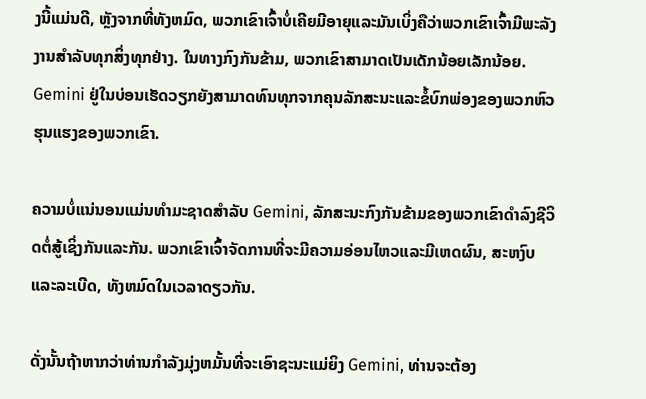ງນີ້ແມ່ນດີ, ຫຼັງຈາກທີ່ທັງຫມົດ, ພວກເຂົາເຈົ້າບໍ່ເຄີຍມີອາຍຸແລະມັນເບິ່ງຄືວ່າພວກເຂົາເຈົ້າມີພະລັງງານສໍາລັບທຸກສິ່ງທຸກຢ່າງ. ໃນທາງກົງກັນຂ້າມ, ພວກເຂົາສາມາດເປັນເດັກນ້ອຍເລັກນ້ອຍ. Gemini ຢູ່ໃນບ່ອນເຮັດວຽກຍັງສາມາດທົນທຸກຈາກຄຸນລັກສະນະແລະຂໍ້ບົກພ່ອງຂອງພວກຫົວຮຸນແຮງຂອງພວກເຂົາ.

ຄວາມບໍ່ແນ່ນອນແມ່ນທໍາມະຊາດສໍາລັບ Gemini, ລັກສະນະກົງກັນຂ້າມຂອງພວກເຂົາດໍາລົງຊີວິດຕໍ່ສູ້ເຊິ່ງກັນແລະກັນ. ພວກເຂົາເຈົ້າຈັດການທີ່ຈະມີຄວາມອ່ອນໄຫວແລະມີເຫດຜົນ, ສະຫງົບແລະລະເບີດ, ທັງຫມົດໃນເວລາດຽວກັນ.

ດັ່ງນັ້ນຖ້າຫາກວ່າທ່ານກໍາລັງມຸ່ງຫມັ້ນທີ່ຈະເອົາຊະນະແມ່ຍິງ Gemini, ທ່ານຈະຕ້ອງ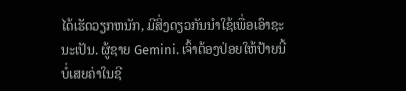ໄດ້ເຮັດວຽກຫນັກ, ມີສິ່ງດຽວກັນນໍາໃຊ້ເພື່ອເອົາຊະນະເປັນ. ຜູ້ຊາຍ Gemini. ເຈົ້າຕ້ອງປ່ອຍໃຫ້ປ້າຍນີ້ບໍ່ເສຍຄ່າໃນຊີ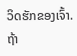ວິດຮັກຂອງເຈົ້າ. ຖ້າ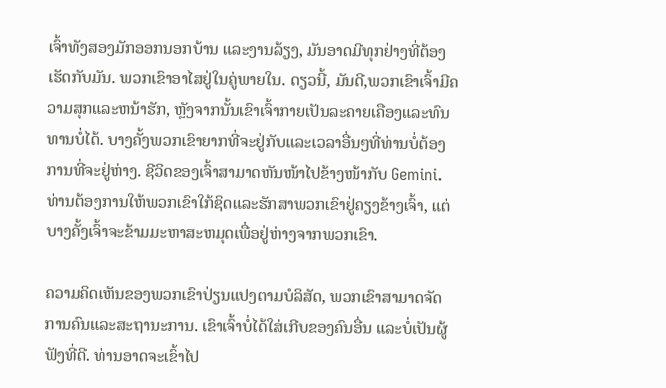ເຈົ້າທັງສອງມັກອອກນອກບ້ານ ແລະງານລ້ຽງ, ມັນອາດມີທຸກຢ່າງທີ່ຕ້ອງເຮັດກັບມັນ. ພວກເຂົາອາໄສຢູ່ໃນຄູ່ພາຍໃນ. ດຽວນີ້, ມັນດີ,ພວກເຂົາເຈົ້າມີຄວາມສຸກແລະຫນ້າຮັກ, ຫຼັງຈາກນັ້ນເຂົາເຈົ້າກາຍເປັນລະຄາຍເຄືອງແລະທົນທານບໍ່ໄດ້. ບາງຄັ້ງພວກເຂົາຍາກທີ່ຈະຢູ່ກັບແລະເວລາອື່ນໆທີ່ທ່ານບໍ່ຕ້ອງການທີ່ຈະຢູ່ຫ່າງ. ຊີວິດຂອງເຈົ້າສາມາດຫັນໜ້າໄປຂ້າງໜ້າກັບ Gemini. ທ່ານຕ້ອງການໃຫ້ພວກເຂົາໃກ້ຊິດແລະຮັກສາພວກເຂົາຢູ່ຄຽງຂ້າງເຈົ້າ, ແຕ່ບາງຄັ້ງເຈົ້າຈະຂ້າມມະຫາສະຫມຸດເພື່ອຢູ່ຫ່າງຈາກພວກເຂົາ.

ຄວາມຄິດເຫັນຂອງພວກເຂົາປ່ຽນແປງຕາມບໍລິສັດ, ພວກເຂົາສາມາດຈັດການຄົນແລະສະຖານະການ. ເຂົາເຈົ້າບໍ່ໄດ້ໃສ່ເກີບຂອງຄົນອື່ນ ແລະບໍ່ເປັນຜູ້ຟັງທີ່ດີ. ທ່ານອາດຈະເຂົ້າໄປ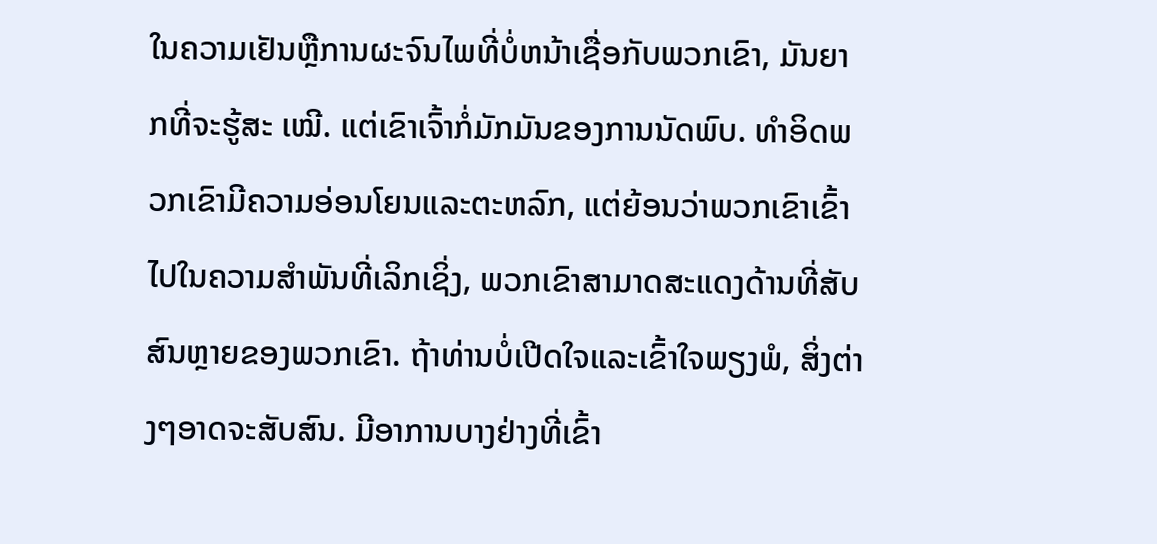ໃນຄວາມເຢັນຫຼືການຜະຈົນໄພທີ່ບໍ່ຫນ້າເຊື່ອກັບພວກເຂົາ, ມັນຍາກທີ່ຈະຮູ້ສະ ເໝີ. ແຕ່ເຂົາເຈົ້າກໍ່ມັກມັນຂອງການນັດພົບ. ທໍາອິດພວກເຂົາມີຄວາມອ່ອນໂຍນແລະຕະຫລົກ, ແຕ່ຍ້ອນວ່າພວກເຂົາເຂົ້າໄປໃນຄວາມສໍາພັນທີ່ເລິກເຊິ່ງ, ພວກເຂົາສາມາດສະແດງດ້ານທີ່ສັບສົນຫຼາຍຂອງພວກເຂົາ. ຖ້າທ່ານບໍ່ເປີດໃຈແລະເຂົ້າໃຈພຽງພໍ, ສິ່ງຕ່າງໆອາດຈະສັບສົນ. ມີອາການບາງຢ່າງທີ່ເຂົ້າ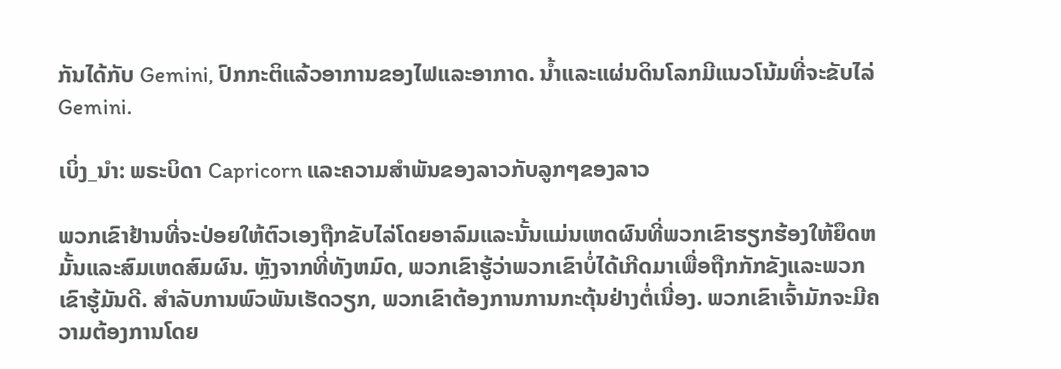ກັນໄດ້ກັບ Gemini, ປົກກະຕິແລ້ວອາການຂອງໄຟແລະອາກາດ. ນ້ຳແລະແຜ່ນດິນໂລກມີແນວໂນ້ມທີ່ຈະຂັບໄລ່ Gemini.

ເບິ່ງ_ນຳ: ພຣະບິດາ Capricorn ແລະຄວາມສໍາພັນຂອງລາວກັບລູກໆຂອງລາວ

ພວກເຂົາຢ້ານທີ່ຈະປ່ອຍໃຫ້ຕົວເອງຖືກຂັບໄລ່ໂດຍອາລົມແລະນັ້ນແມ່ນເຫດຜົນທີ່ພວກເຂົາຮຽກຮ້ອງໃຫ້ຍຶດຫມັ້ນແລະສົມເຫດສົມຜົນ. ຫຼັງຈາກທີ່ທັງຫມົດ, ພວກເຂົາຮູ້ວ່າພວກເຂົາບໍ່ໄດ້ເກີດມາເພື່ອຖືກກັກຂັງແລະພວກເຂົາຮູ້ມັນດີ. ສໍາລັບການພົວພັນເຮັດວຽກ, ພວກເຂົາຕ້ອງການການກະຕຸ້ນຢ່າງຕໍ່ເນື່ອງ. ພວກເຂົາເຈົ້າມັກຈະມີຄວາມຕ້ອງການໂດຍ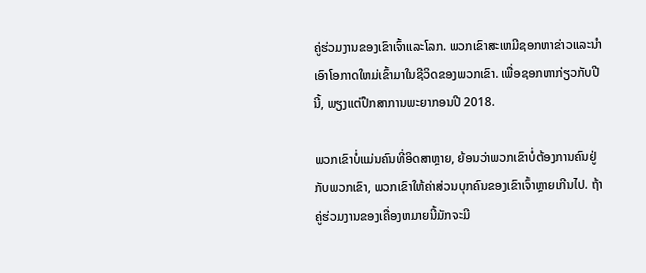ຄູ່ຮ່ວມງານຂອງເຂົາເຈົ້າແລະໂລກ. ພວກເຂົາສະເຫມີຊອກຫາຂ່າວແລະນໍາເອົາໂອກາດໃຫມ່ເຂົ້າມາໃນຊີວິດຂອງພວກເຂົາ. ເພື່ອຊອກຫາກ່ຽວກັບປີນີ້, ພຽງແຕ່ປຶກສາການພະຍາກອນປີ 2018.

ພວກເຂົາບໍ່ແມ່ນຄົນທີ່ອິດສາຫຼາຍ, ຍ້ອນວ່າພວກເຂົາບໍ່ຕ້ອງການຄົນຢູ່ກັບພວກເຂົາ, ພວກເຂົາໃຫ້ຄ່າສ່ວນບຸກຄົນຂອງເຂົາເຈົ້າຫຼາຍເກີນໄປ. ຖ້າຄູ່ຮ່ວມງານຂອງເຄື່ອງຫມາຍນີ້ມັກຈະມີ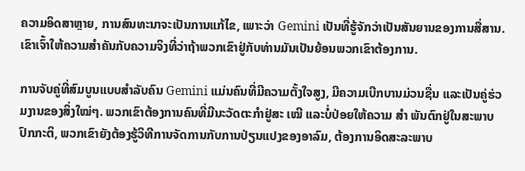ຄວາມອິດສາຫຼາຍ, ການສົນທະນາຈະເປັນການແກ້ໄຂ, ເພາະວ່າ Gemini ເປັນທີ່ຮູ້ຈັກວ່າເປັນສັນຍານຂອງການສື່ສານ. ເຂົາເຈົ້າໃຫ້ຄວາມສຳຄັນກັບຄວາມຈິງທີ່ວ່າຖ້າພວກເຂົາຢູ່ກັບທ່ານມັນເປັນຍ້ອນພວກເຂົາຕ້ອງການ.

ການຈັບຄູ່ທີ່ສົມບູນແບບສຳລັບຄົນ Gemini ແມ່ນຄົນທີ່ມີຄວາມຕັ້ງໃຈສູງ, ມີຄວາມເບີກບານມ່ວນຊື່ນ ແລະເປັນຄູ່ຮ່ວມງານຂອງສິ່ງໃໝ່ໆ. ພວກເຂົາຕ້ອງການຄົນທີ່ມີນະວັດຕະກໍາຢູ່ສະ ເໝີ ແລະບໍ່ປ່ອຍໃຫ້ຄວາມ ສຳ ພັນຕົກຢູ່ໃນສະພາບປົກກະຕິ, ພວກເຂົາຍັງຕ້ອງຮູ້ວິທີການຈັດການກັບການປ່ຽນແປງຂອງອາລົມ, ຕ້ອງການອິດສະລະພາບ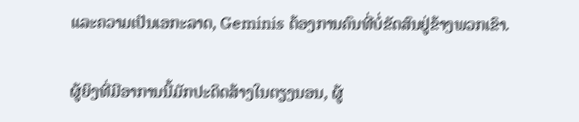ແລະຄວາມເປັນເອກະລາດ, Geminis ຕ້ອງການຄົນທີ່ບໍ່ຂັດສົນຢູ່ຂ້າງພວກເຂົາ.

ຜູ້ຍິງທີ່ມີອາການນີ້ມັກປະດິດສ້າງໃນຕຽງນອນ, ຜູ້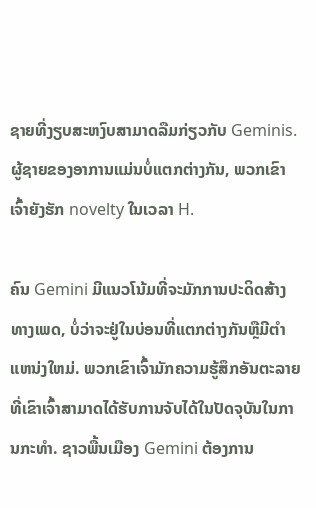ຊາຍທີ່ງຽບສະຫງົບສາມາດລືມກ່ຽວກັບ Geminis. ຜູ້ຊາຍຂອງອາການແມ່ນບໍ່ແຕກຕ່າງກັນ, ພວກເຂົາເຈົ້າຍັງຮັກ novelty ໃນເວລາ H.

ຄົນ Gemini ມີແນວໂນ້ມທີ່ຈະມັກການປະດິດສ້າງທາງເພດ, ບໍ່ວ່າຈະຢູ່ໃນບ່ອນທີ່ແຕກຕ່າງກັນຫຼືມີຕໍາແຫນ່ງໃຫມ່. ພວກເຂົາເຈົ້າມັກຄວາມຮູ້ສຶກອັນຕະລາຍທີ່ເຂົາເຈົ້າສາມາດໄດ້ຮັບການຈັບໄດ້ໃນປັດຈຸບັນໃນການກະທໍາ. ຊາວພື້ນເມືອງ Gemini ຕ້ອງການ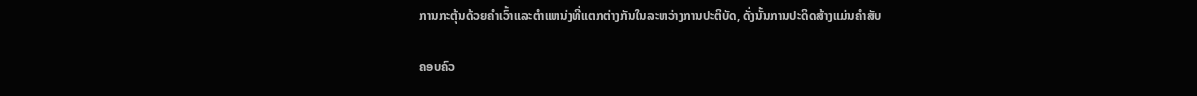ການກະຕຸ້ນດ້ວຍຄໍາເວົ້າແລະຕໍາແຫນ່ງທີ່ແຕກຕ່າງກັນໃນລະຫວ່າງການປະຕິບັດ, ດັ່ງນັ້ນການປະດິດສ້າງແມ່ນຄໍາສັບ

ຄອບຄົວ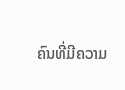ຄົນທີ່ມີຄວາມ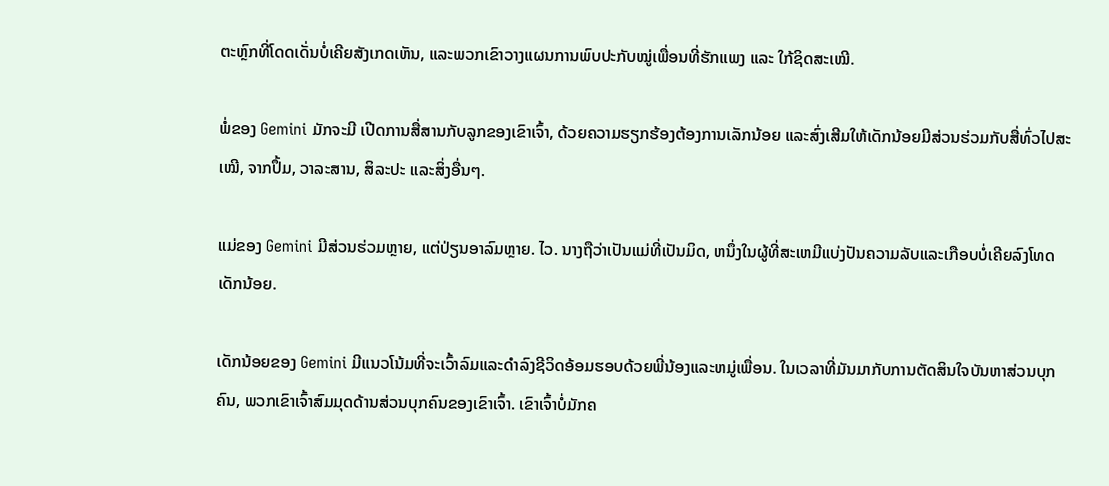ຕະຫຼົກທີ່ໂດດເດັ່ນບໍ່ເຄີຍສັງເກດເຫັນ, ແລະພວກເຂົາວາງແຜນການພົບປະກັບໝູ່ເພື່ອນທີ່ຮັກແພງ ແລະ ໃກ້ຊິດສະເໝີ.

ພໍ່ຂອງ Gemini ມັກຈະມີ ເປີດການສື່ສານກັບລູກຂອງເຂົາເຈົ້າ, ດ້ວຍຄວາມຮຽກຮ້ອງຕ້ອງການເລັກນ້ອຍ ແລະສົ່ງເສີມໃຫ້ເດັກນ້ອຍມີສ່ວນຮ່ວມກັບສື່ທົ່ວໄປສະເໝີ, ຈາກປຶ້ມ, ວາລະສານ, ສິລະປະ ແລະສິ່ງອື່ນໆ.

ແມ່ຂອງ Gemini ມີສ່ວນຮ່ວມຫຼາຍ, ແຕ່ປ່ຽນອາລົມຫຼາຍ. ໄວ. ນາງຖືວ່າເປັນແມ່ທີ່ເປັນມິດ, ຫນຶ່ງໃນຜູ້ທີ່ສະເຫມີແບ່ງປັນຄວາມລັບແລະເກືອບບໍ່ເຄີຍລົງໂທດເດັກນ້ອຍ.

ເດັກນ້ອຍຂອງ Gemini ມີແນວໂນ້ມທີ່ຈະເວົ້າລົມແລະດໍາລົງຊີວິດອ້ອມຮອບດ້ວຍພີ່ນ້ອງແລະຫມູ່ເພື່ອນ. ໃນເວລາທີ່ມັນມາກັບການຕັດສິນໃຈບັນຫາສ່ວນບຸກຄົນ, ພວກເຂົາເຈົ້າສົມມຸດດ້ານສ່ວນບຸກຄົນຂອງເຂົາເຈົ້າ. ເຂົາເຈົ້າບໍ່ມັກຄ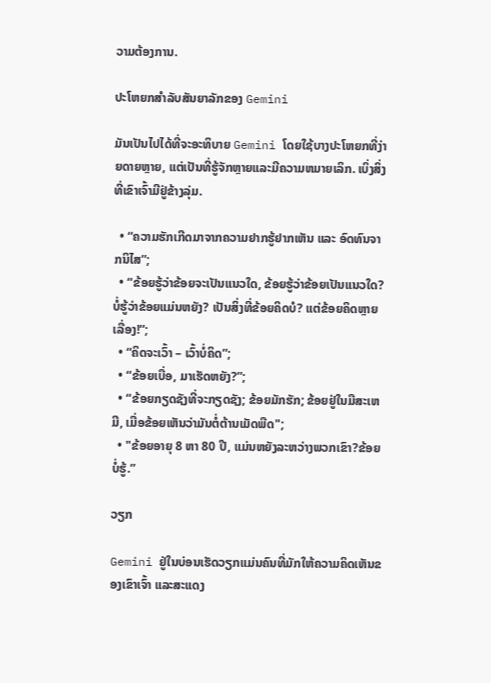ວາມຕ້ອງການ.

ປະໂຫຍກສໍາລັບສັນຍາລັກຂອງ Gemini

ມັນເປັນໄປໄດ້ທີ່ຈະອະທິບາຍ Gemini ໂດຍໃຊ້ບາງປະໂຫຍກທີ່ງ່າຍດາຍຫຼາຍ, ແຕ່ເປັນທີ່ຮູ້ຈັກຫຼາຍແລະມີຄວາມຫມາຍເລິກ. ເບິ່ງສິ່ງທີ່ເຂົາເຈົ້າມີຢູ່ຂ້າງລຸ່ມ.

  • “ຄວາມຮັກເກີດມາຈາກຄວາມຢາກຮູ້ຢາກເຫັນ ແລະ ອົດທົນຈາກນິໄສ”;
  • “ຂ້ອຍຮູ້ວ່າຂ້ອຍຈະເປັນແນວໃດ, ຂ້ອຍຮູ້ວ່າຂ້ອຍເປັນແນວໃດ? ບໍ່ຮູ້ວ່າຂ້ອຍແມ່ນຫຍັງ? ເປັນສິ່ງທີ່ຂ້ອຍຄິດບໍ? ແຕ່ຂ້ອຍຄິດຫຼາຍເລື່ອງ!”;
  • “ຄິດຈະເວົ້າ – ເວົ້າບໍ່ຄິດ”;
  • “ຂ້ອຍເບື່ອ, ມາເຮັດຫຍັງ?”;
  • “ຂ້ອຍກຽດຊັງທີ່ຈະກຽດຊັງ; ຂ້ອຍມັກຮັກ; ຂ້ອຍຢູ່ໃນມືສະເຫມີ, ເມື່ອຂ້ອຍເຫັນວ່າມັນຕໍ່ຕ້ານເມັດພືດ";
  • "ຂ້ອຍອາຍຸ 8 ຫາ 80 ປີ, ແມ່ນຫຍັງລະຫວ່າງພວກເຂົາ?ຂ້ອຍບໍ່ຮູ້.”

ວຽກ

Gemini ຢູ່ໃນບ່ອນເຮັດວຽກແມ່ນຄົນທີ່ມັກໃຫ້ຄວາມຄິດເຫັນຂອງເຂົາເຈົ້າ ແລະສະແດງ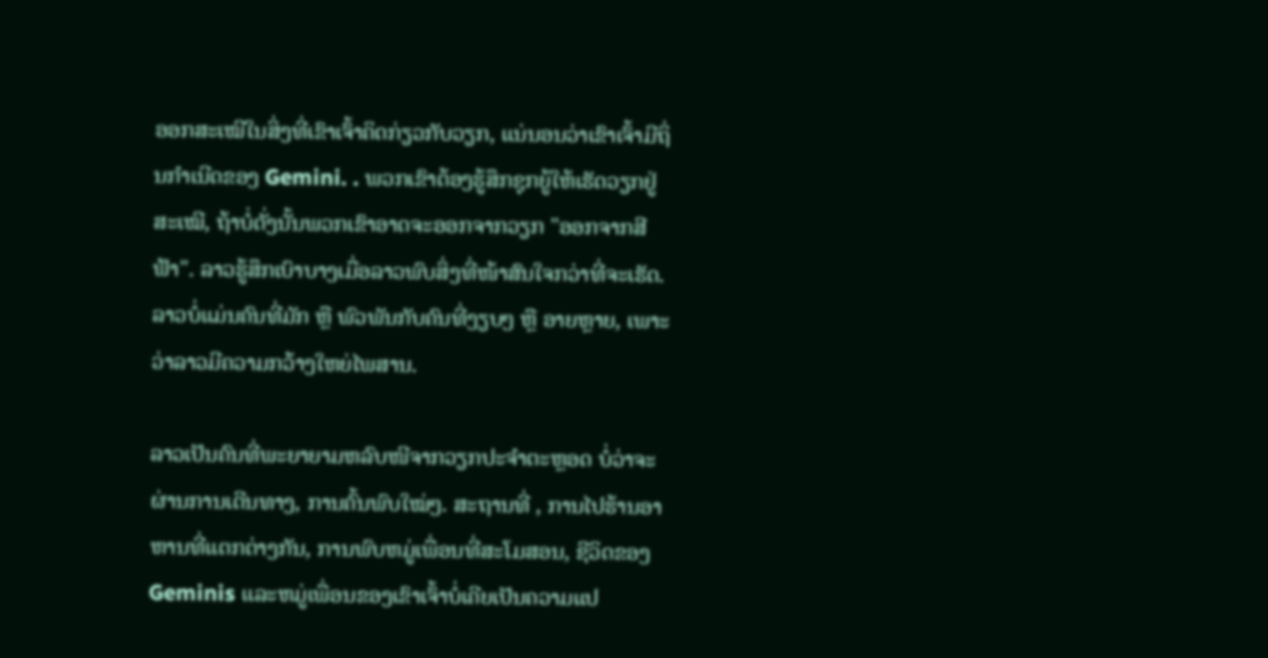ອອກສະເໝີໃນສິ່ງທີ່ເຂົາເຈົ້າຄິດກ່ຽວກັບວຽກ, ແນ່ນອນວ່າເຂົາເຈົ້າມີຖິ່ນກຳເນີດຂອງ Gemini. . ພວກເຂົາຕ້ອງຮູ້ສຶກຊຸກຍູ້ໃຫ້ເຮັດວຽກຢູ່ສະເໝີ, ຖ້າບໍ່ດັ່ງນັ້ນພວກເຂົາອາດຈະອອກຈາກວຽກ "ອອກຈາກສີຟ້າ". ລາວຮູ້ສຶກເບົາບາງເມື່ອລາວພົບສິ່ງທີ່ໜ້າສົນໃຈກວ່າທີ່ຈະເຮັດ. ລາວບໍ່ແມ່ນຄົນທີ່ມັກ ຫຼື ພົວພັນກັບຄົນທີ່ງຽບໆ ຫຼື ອາຍຫຼາຍ, ເພາະວ່າລາວມີຄວາມກວ້າງໃຫຍ່ໄພສານ.

ລາວເປັນຄົນທີ່ພະຍາຍາມຫລົບໜີຈາກວຽກປະຈຳຕະຫຼອດ ບໍ່ວ່າຈະຜ່ານການເດີນທາງ, ການຄົ້ນພົບໃໝ່ໆ. ສະຖານທີ່ , ການໄປຮ້ານອາຫານທີ່ແຕກຕ່າງກັນ, ການພົບຫມູ່ເພື່ອນທີ່ສະໂມສອນ, ຊີວິດຂອງ Geminis ແລະຫມູ່ເພື່ອນຂອງເຂົາເຈົ້າບໍ່ເຄີຍເປັນຄວາມແປ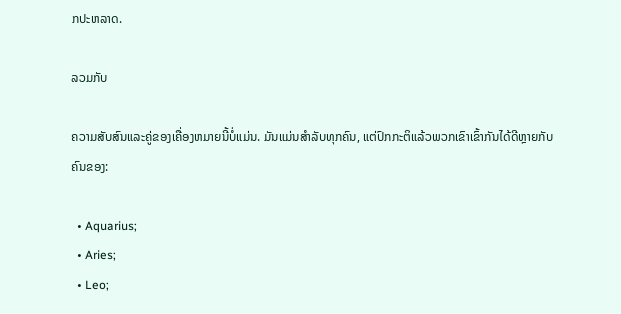ກປະຫລາດ.

ລວມກັບ

ຄວາມສັບສົນແລະຄູ່ຂອງເຄື່ອງຫມາຍນີ້ບໍ່ແມ່ນ. ມັນແມ່ນສໍາລັບທຸກຄົນ, ແຕ່ປົກກະຕິແລ້ວພວກເຂົາເຂົ້າກັນໄດ້ດີຫຼາຍກັບຄົນຂອງ:

  • Aquarius;
  • Aries;
  • Leo;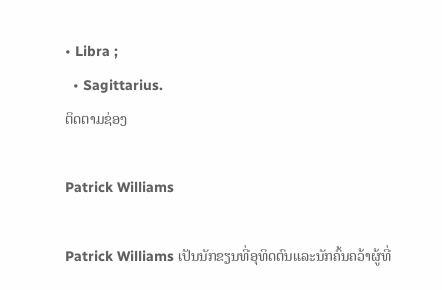• Libra ;
  • Sagittarius.
ຕິດຕາມຊ່ອງ

Patrick Williams

Patrick Williams ເປັນນັກຂຽນທີ່ອຸທິດຕົນແລະນັກຄົ້ນຄວ້າຜູ້ທີ່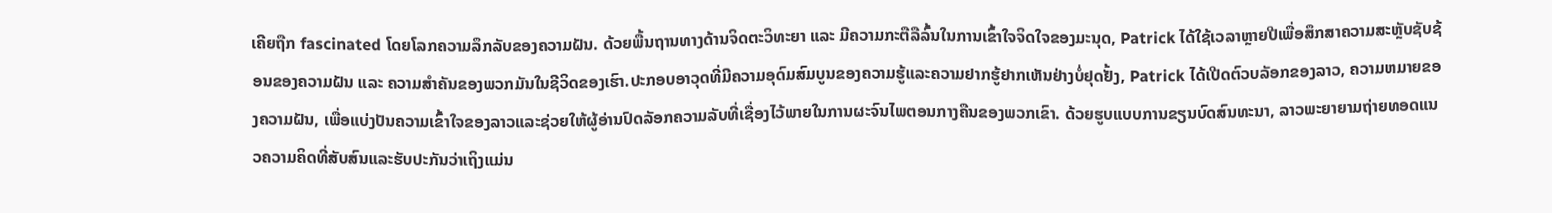ເຄີຍຖືກ fascinated ໂດຍໂລກຄວາມລຶກລັບຂອງຄວາມຝັນ. ດ້ວຍພື້ນຖານທາງດ້ານຈິດຕະວິທະຍາ ແລະ ມີຄວາມກະຕືລືລົ້ນໃນການເຂົ້າໃຈຈິດໃຈຂອງມະນຸດ, Patrick ໄດ້ໃຊ້ເວລາຫຼາຍປີເພື່ອສຶກສາຄວາມສະຫຼັບຊັບຊ້ອນຂອງຄວາມຝັນ ແລະ ຄວາມສຳຄັນຂອງພວກມັນໃນຊີວິດຂອງເຮົາ.ປະກອບອາວຸດທີ່ມີຄວາມອຸດົມສົມບູນຂອງຄວາມຮູ້ແລະຄວາມຢາກຮູ້ຢາກເຫັນຢ່າງບໍ່ຢຸດຢັ້ງ, Patrick ໄດ້ເປີດຕົວບລັອກຂອງລາວ, ຄວາມຫມາຍຂອງຄວາມຝັນ, ເພື່ອແບ່ງປັນຄວາມເຂົ້າໃຈຂອງລາວແລະຊ່ວຍໃຫ້ຜູ້ອ່ານປົດລັອກຄວາມລັບທີ່ເຊື່ອງໄວ້ພາຍໃນການຜະຈົນໄພຕອນກາງຄືນຂອງພວກເຂົາ. ດ້ວຍຮູບແບບການຂຽນບົດສົນທະນາ, ລາວພະຍາຍາມຖ່າຍທອດແນວຄວາມຄິດທີ່ສັບສົນແລະຮັບປະກັນວ່າເຖິງແມ່ນ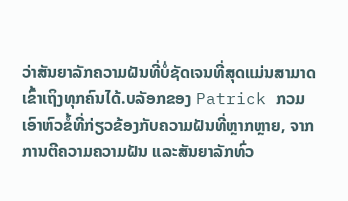ວ່າສັນຍາລັກຄວາມຝັນທີ່ບໍ່ຊັດເຈນທີ່ສຸດແມ່ນສາມາດເຂົ້າເຖິງທຸກຄົນໄດ້.ບລັອກຂອງ Patrick ກວມເອົາຫົວຂໍ້ທີ່ກ່ຽວຂ້ອງກັບຄວາມຝັນທີ່ຫຼາກຫຼາຍ, ຈາກການຕີຄວາມຄວາມຝັນ ແລະສັນຍາລັກທົ່ວ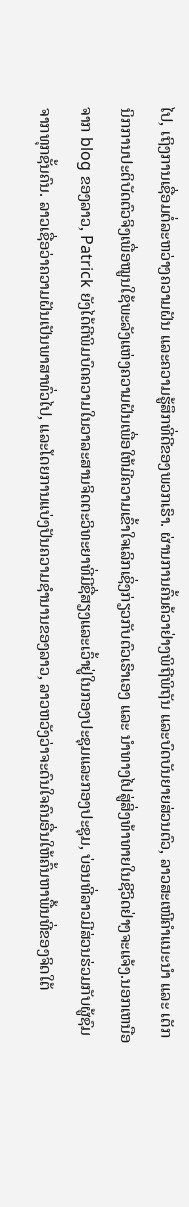ໄປ, ເຖິງການເຊື່ອມຕໍ່ລະຫວ່າງຄວາມຝັນ ແລະຄວາມຮູ້ສຶກທີ່ດີຂອງພວກເຮົາ. ຜ່ານການຄົ້ນຄ້ວາຢ່າງພິຖີພິຖັນ ແລະບົດບັນຍາຍສ່ວນຕົວ, ລາວສະເໜີຄຳແນະນຳ ແລະ ເຕັກນິກການປະຕິບັດຕົວຈິງເພື່ອໝູນໃຊ້ພະລັງແຫ່ງຄວາມຝັນເພື່ອໃຫ້ມີຄວາມເຂົ້າໃຈເລິກເຊິ່ງກ່ຽວກັບຕົວເຮົາເອງ ແລະ ນຳທາງໄປສູ່ສິ່ງທ້າທາຍໃນຊີວິດຢ່າງຈະແຈ້ງ.ນອກເຫນືອຈາກ blog ຂອງລາວ, Patrick ຍັງໄດ້ຕີພິມບົດຄວາມໃນວາລະສານຈິດຕະວິທະຍາທີ່ມີຊື່ສຽງແລະເວົ້າຢູ່ໃນກອງປະຊຸມແລະກອງປະຊຸມ, ບ່ອນທີ່ລາວມີສ່ວນຮ່ວມກັບຜູ້ຊົມຈາກທຸກຊັ້ນຄົນ. ລາວເຊື່ອວ່າຄວາມຝັນເປັນພາສາທົ່ວໄປ, ແລະໂດຍການແບ່ງປັນຄວາມຊໍານານຂອງລາວ, ລາວຫວັງວ່າຈະດົນໃຈຄົນອື່ນໃຫ້ຄົ້ນຫາພື້ນທີ່ຂອງຈິດໃຕ້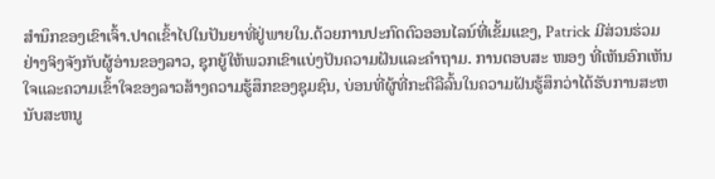ສໍານຶກຂອງເຂົາເຈົ້າ.ປາດເຂົ້າໄປໃນປັນຍາທີ່ຢູ່ພາຍໃນ.ດ້ວຍການປະກົດຕົວອອນໄລນ໌ທີ່ເຂັ້ມແຂງ, Patrick ມີສ່ວນຮ່ວມຢ່າງຈິງຈັງກັບຜູ້ອ່ານຂອງລາວ, ຊຸກຍູ້ໃຫ້ພວກເຂົາແບ່ງປັນຄວາມຝັນແລະຄໍາຖາມ. ການຕອບສະ ໜອງ ທີ່ເຫັນອົກເຫັນໃຈແລະຄວາມເຂົ້າໃຈຂອງລາວສ້າງຄວາມຮູ້ສຶກຂອງຊຸມຊົນ, ບ່ອນທີ່ຜູ້ທີ່ກະຕືລືລົ້ນໃນຄວາມຝັນຮູ້ສຶກວ່າໄດ້ຮັບການສະຫນັບສະຫນູ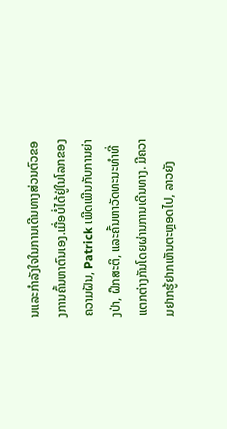ນແລະກໍາລັງໃຈໃນການເດີນທາງສ່ວນຕົວຂອງການຄົ້ນຫາຕົນເອງ.ເມື່ອບໍ່ໄດ້ຢູ່ໃນໂລກຂອງຄວາມຝັນ, Patrick ເພີດເພີນກັບການຍ່າງປ່າ, ຝຶກສະຕິ, ແລະຄົ້ນຫາວັດທະນະທໍາທີ່ແຕກຕ່າງກັນໂດຍຜ່ານການເດີນທາງ. ມີຄວາມຢາກຮູ້ຢາກເຫັນຕະຫຼອດໄປ, ລາວຍັງ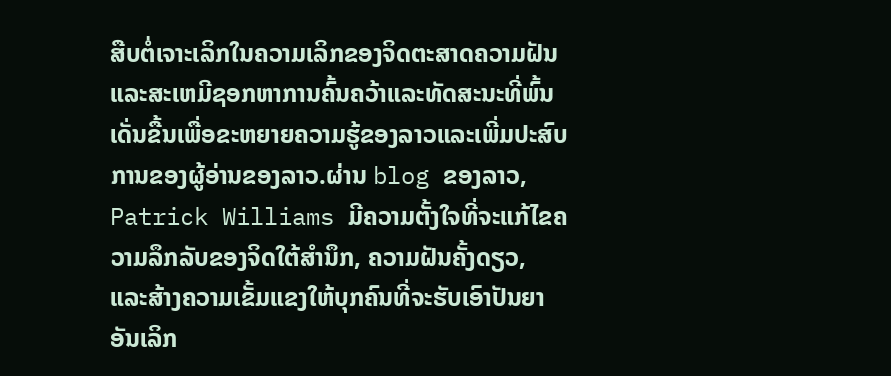ສືບຕໍ່ເຈາະເລິກໃນຄວາມເລິກຂອງຈິດຕະສາດຄວາມຝັນແລະສະເຫມີຊອກຫາການຄົ້ນຄວ້າແລະທັດສະນະທີ່ພົ້ນເດັ່ນຂື້ນເພື່ອຂະຫຍາຍຄວາມຮູ້ຂອງລາວແລະເພີ່ມປະສົບການຂອງຜູ້ອ່ານຂອງລາວ.ຜ່ານ blog ຂອງລາວ, Patrick Williams ມີຄວາມຕັ້ງໃຈທີ່ຈະແກ້ໄຂຄວາມລຶກລັບຂອງຈິດໃຕ້ສໍານຶກ, ຄວາມຝັນຄັ້ງດຽວ, ແລະສ້າງຄວາມເຂັ້ມແຂງໃຫ້ບຸກຄົນທີ່ຈະຮັບເອົາປັນຍາອັນເລິກ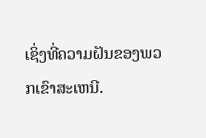ເຊິ່ງທີ່ຄວາມຝັນຂອງພວກເຂົາສະເຫນີ.